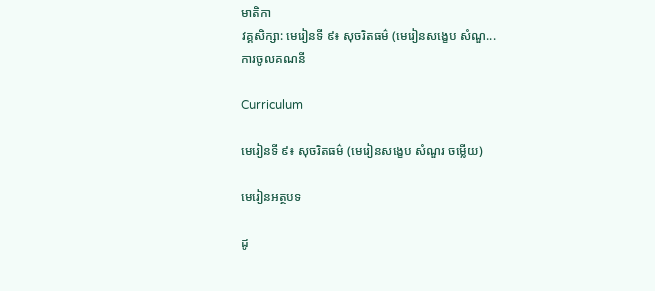មាតិកា
វគ្គសិក្សា: មេរៀនទី ៩៖ សុចរិតធម៌ (មេរៀនសង្ខេប សំណួ...
ការចូលគណនី

Curriculum

មេរៀនទី ៩៖ សុចរិតធម៌ (មេរៀនសង្ខេប សំណួរ ចម្លើយ)

មេរៀនអត្ថបទ

ដូ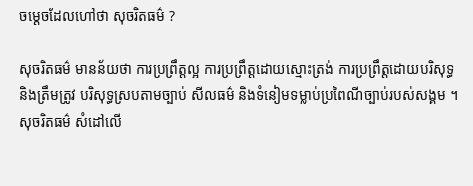ចម្ដេចដែលហៅថា សុចរិតធម៌ ?

សុចរិតធម៌ មានន័យថា ការប្រព្រឹត្តល្អ ការប្រព្រឹត្តដោយស្មោះត្រង់ ការប្រព្រឹត្តដោយបរិសុទ្ធ និងត្រឹមត្រូវ បរិសុទ្ធស្របតាមច្បាប់ សីលធម៌ និងទំនៀមទម្លាប់ប្រពៃណីច្បាប់របស់សង្គម ។ សុចរិតធម៌ សំដៅលើ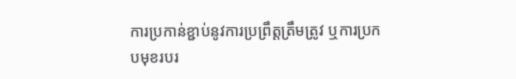ការប្រកាន់ខ្ជាប់នូវការប្រព្រឹត្តត្រឹមត្រូវ ឬការប្រកបមុខរបរ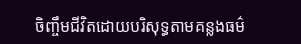ចិញ្ចឹមជីវិតដោយបរិសុទ្ធតាមគន្លងធម៌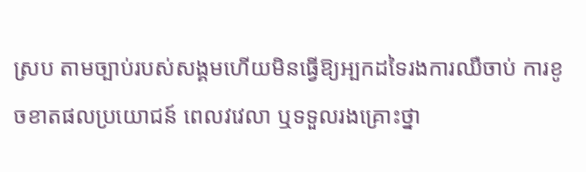ស្រប តាមច្បាប់របស់សង្គមហើយមិនធ្វើឱ្យអ្បកដទៃរងការឈឺចាប់ ការខូចខាតផលប្រយោជន៍ ពេលវវេលា ឬទទួលរងគ្រោះថ្នា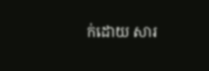ក់ដោយ សារ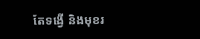តែទង្វើ និងមុខរ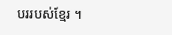បររបស់ខ្មែរ ។